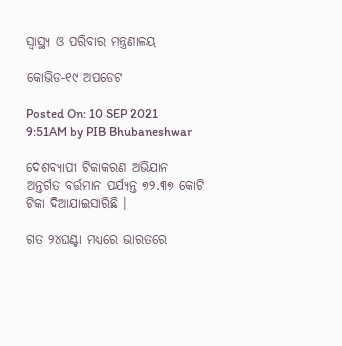ସ୍ୱାସ୍ଥ୍ୟ ଓ ପରିବାର ମନ୍ତ୍ରଣାଳୟ

କୋଭିଡ-୧୯ ଅପଡେଟ

Posted On: 10 SEP 2021 9:51AM by PIB Bhubaneshwar

ଦେଶବ୍ୟାପୀ ଟିକାକରଣ ଅଭିଯାନ ଅନ୍ତର୍ଗତ ବର୍ତ୍ତମାନ ପର୍ଯ୍ୟନ୍ତ ୭୨.୩୭ କୋଟି ଟିକା ଦିଆଯାଇସାରିଛି ।

ଗତ ୨୪ଘଣ୍ଟା ମଧ୍ୟରେ ଭାରତରେ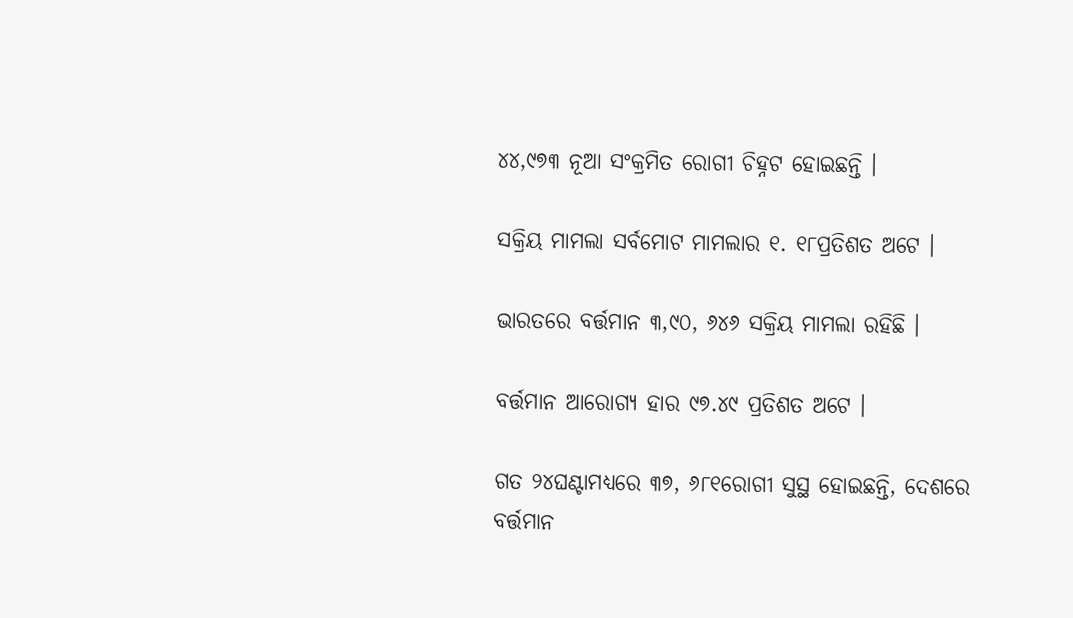୪୪,୯୭୩ ନୂଆ ସଂକ୍ରମିତ ରୋଗୀ ଚିହ୍ନଟ ହୋଇଛନ୍ତି ।

ସକ୍ରିୟ ମାମଲା ସର୍ବମୋଟ ମାମଲାର ୧. ୧୮ପ୍ରତିଶତ ଅଟେ ।

ଭାରତରେ ବର୍ତ୍ତମାନ ୩,୯୦, ୬୪୬ ସକ୍ରିୟ ମାମଲା ରହିଛି ।

ବର୍ତ୍ତମାନ ଆରୋଗ୍ୟ ହାର ୯୭.୪୯ ପ୍ରତିଶତ ଅଟେ ।

ଗତ ୨୪ଘଣ୍ଟାମଧ୍ୟରେ ୩୭, ୬୮୧ରୋଗୀ ସୁସ୍ଥ ହୋଇଛନ୍ତି, ଦେଶରେ ବର୍ତ୍ତମାନ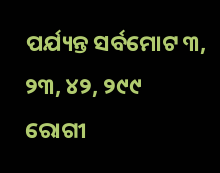ପର୍ଯ୍ୟନ୍ତ ସର୍ବମୋଟ ୩, ୨୩, ୪୨, ୨୯୯ ରୋଗୀ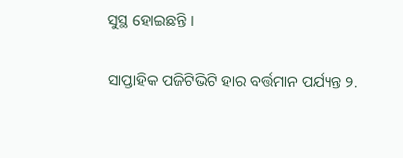ସୁସ୍ଥ ହୋଇଛନ୍ତି ।

ସାପ୍ତାହିକ ପଜିଟିଭିଟି ହାର ବର୍ତ୍ତମାନ ପର୍ଯ୍ୟନ୍ତ ୨.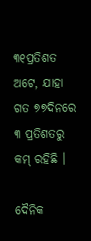୩୧ପ୍ରତିଶତ ଅଟେ, ଯାହା ଗତ ୭୭ଦିନରେ ୩ ପ୍ରତିଶତରୁ କମ୍ ରହିଛି ।

ଦୈନିକ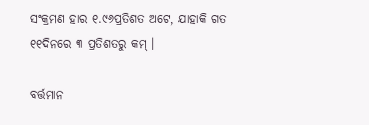ସଂକ୍ରମଣ ହାର ୧.୯୬ପ୍ରତିଶତ ଅଟେ, ଯାହାକି ଗତ ୧୧ଦିନରେ ୩ ପ୍ରତିଶତରୁ କମ୍ ।

ବର୍ତ୍ତମାନ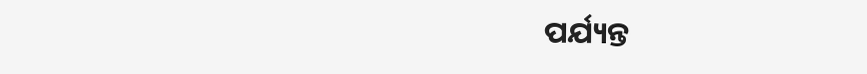ପର୍ଯ୍ୟନ୍ତ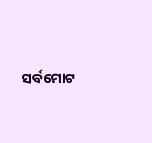ସର୍ବମୋଟ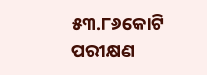୫୩.୮୬କୋଟି ପରୀକ୍ଷଣ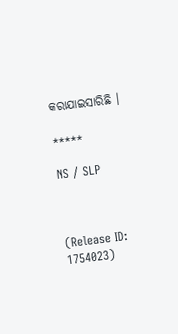କରାଯାଇସାରିଛି ।

*****

NS / SLP



(Release ID: 1754023)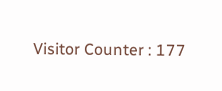Visitor Counter : 177